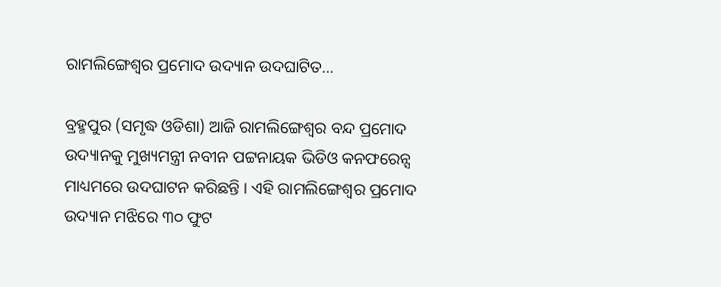ରାମଲିଙ୍ଗେଶ୍ୱର ପ୍ରମୋଦ ଉଦ୍ୟାନ ଉଦଘାଟିତ…

ବ୍ରହ୍ମପୁର (ସମୃଦ୍ଧ ଓଡିଶା) ଆଜି ରାମଲିଙ୍ଗେଶ୍ୱର ବନ୍ଦ ପ୍ରମୋଦ ଉଦ୍ୟାନକୁ ମୁଖ୍ୟମନ୍ତ୍ରୀ ନବୀନ ପଟ୍ଟନାୟକ ଭିଡିଓ କନଫରେନ୍ସ ମାଧ୍ୟମରେ ଉଦଘାଟନ କରିଛନ୍ତି । ଏହି ରାମଲିଙ୍ଗେଶ୍ୱର ପ୍ରମୋଦ ଉଦ୍ୟାନ ମଝିରେ ୩୦ ଫୁଟ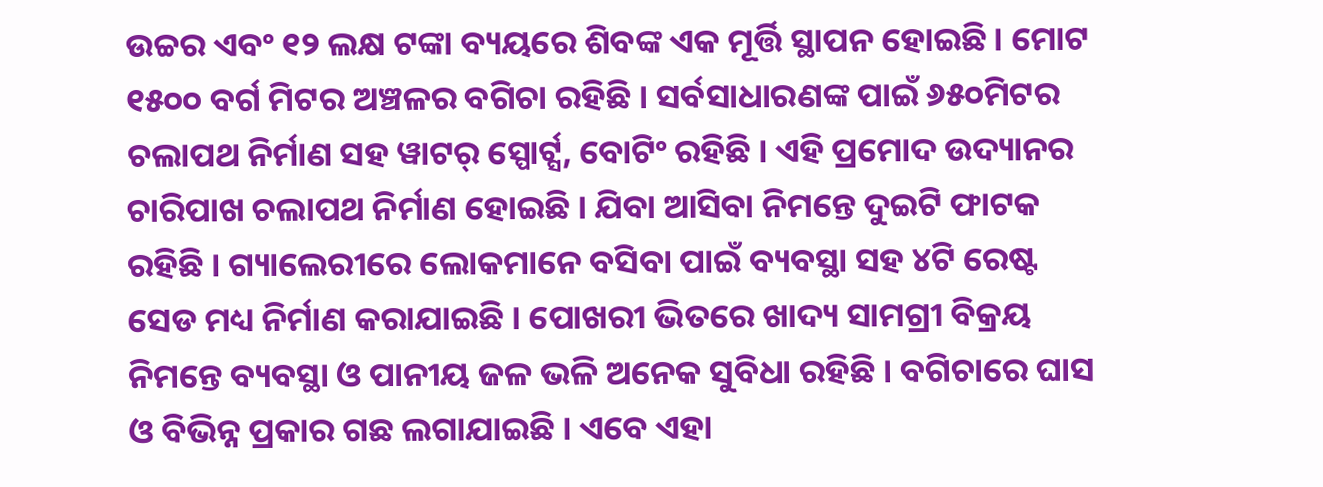ଉଚ୍ଚର ଏବଂ ୧୨ ଲକ୍ଷ ଟଙ୍କା ବ୍ୟୟରେ ଶିବଙ୍କ ଏକ ମୂର୍ତ୍ତି ସ୍ଥାପନ ହୋଇଛି । ମୋଟ ୧୫୦୦ ବର୍ଗ ମିଟର ଅଞ୍ଚଳର ବଗିଚା ରହିଛି । ସର୍ବସାଧାରଣଙ୍କ ପାଇଁ ୬୫୦ମିଟର ଚଲାପଥ ନିର୍ମାଣ ସହ ୱାଟର୍ ସ୍ପୋର୍ଟ୍ସ, ବୋଟିଂ ରହିଛି । ଏହି ପ୍ରମୋଦ ଉଦ୍ୟାନର ଚାରିପାଖ ଚଲାପଥ ନିର୍ମାଣ ହୋଇଛି । ଯିବା ଆସିବା ନିମନ୍ତେ ଦୁଇଟି ଫାଟକ ରହିଛି । ଗ୍ୟାଲେରୀରେ ଲୋକମାନେ ବସିବା ପାଇଁ ବ୍ୟବସ୍ଥା ସହ ୪ଟି ରେଷ୍ଟ ସେଡ ମଧ୍ୟ ନିର୍ମାଣ କରାଯାଇଛି । ପୋଖରୀ ଭିତରେ ଖାଦ୍ୟ ସାମଗ୍ରୀ ବିକ୍ରୟ ନିମନ୍ତେ ବ୍ୟବସ୍ଥା ଓ ପାନୀୟ ଜଳ ଭଳି ଅନେକ ସୁବିଧା ରହିଛି । ବଗିଚାରେ ଘାସ ଓ ବିଭିନ୍ନ ପ୍ରକାର ଗଛ ଲଗାଯାଇଛି । ଏବେ ଏହା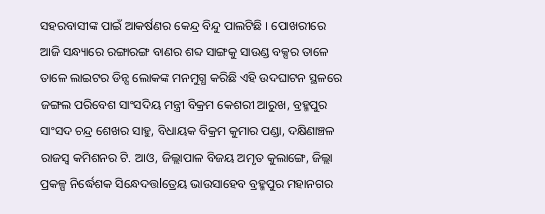ସହରବାସୀଙ୍କ ପାଇଁ ଆକର୍ଷଣର କେନ୍ଦ୍ର ବିନ୍ଦୁ ପାଲଟିଛି । ପୋଖରୀରେ ଆଜି ସନ୍ଧ୍ୟାରେ ରଙ୍ଗାରଙ୍ଗ ବାଣର ଶବ୍ଦ ସାଙ୍ଗକୁ ସାଉଣ୍ଡ ବକ୍ସର ତାଳେ ତାଳେ ଲାଇଟର ଡିନ୍ସ ଲୋକଙ୍କ ମନମୁଗ୍ଧ କରିଛି ଏହି ଉଦଘାଟନ ସ୍ଥଳରେ ଜଙ୍ଗଲ ପରିବେଶ ସାଂସଦିୟ ମନ୍ତ୍ରୀ ବିକ୍ରମ କେଶରୀ ଆରୁଖ, ବ୍ରହ୍ମପୁର ସାଂସଦ ଚନ୍ଦ୍ର ଶେଖର ସାହୁ, ବିଧାୟକ ବିକ୍ରମ କୁମାର ପଣ୍ଡା, ଦକ୍ଷିଣାଞ୍ଚଳ ରାଜସ୍ୱ କମିଶନର ଟି. ଆଓ, ଜିଲ୍ଲାପାଳ ବିଜୟ ଅମୃତ କୁଲାଙ୍ଗେ, ଜିଲ୍ଲା ପ୍ରକଳ୍ପ ନିର୍ଦ୍ଧେଶକ ସିନ୍ଧେଦତ୍ତlତ୍ରେୟ ଭାଉସାହେବ ବ୍ରହ୍ମପୁର ମହାନଗର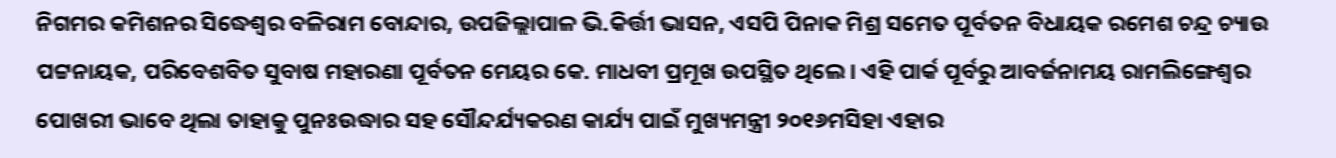ନିଗମର କମିଶନର ସିଦ୍ଧେଶ୍ଵର ବଳିରାମ ବୋନ୍ଦାର, ଉପଜିଲ୍ଲାପାଳ ଭି.କିର୍ତ୍ତୀ ଭାସନ, ଏସପି ପିନାକ ମିଶ୍ର ସମେତ ପୂର୍ବତନ ବିଧାୟକ ରମେଶ ଚନ୍ଦ୍ର ଚ୍ୟାଉ ପଟ୍ଟନାୟକ, ପରିବେଶବିତ ସୁବାଷ ମହାରଣା ପୂର୍ବତନ ମେୟର କେ. ମାଧବୀ ପ୍ରମୂଖ ଉପସ୍ଥିତ ଥିଲେ । ଏହି ପାର୍କ ପୂର୍ବରୁ ଆବର୍ଜନାମୟ ରାମଲିଙ୍ଗେଶ୍ୱର ପୋଖରୀ ଭାବେ ଥିଲା ତାହାକୁ ପୁନଃଉଦ୍ଧାର ସହ ସୌନ୍ଦର୍ଯ୍ୟକରଣ କାର୍ଯ୍ୟ ପାଇଁ ମୁଖ୍ୟମନ୍ତ୍ରୀ ୨୦୧୬ମସିହା ଏହାର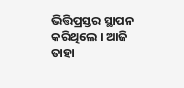ଭିତ୍ତିପ୍ରସ୍ତର ସ୍ଥାପନ କରିଥିଲେ । ଆଜି ତାହା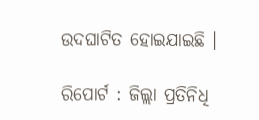ଉଦଘାଟିତ ହୋଇଯାଇଛି ।

ରିପୋର୍ଟ : ଜିଲ୍ଲା ପ୍ରତିନିଧି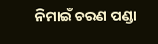ନିମାଇଁ ଚରଣ ପଣ୍ଡା